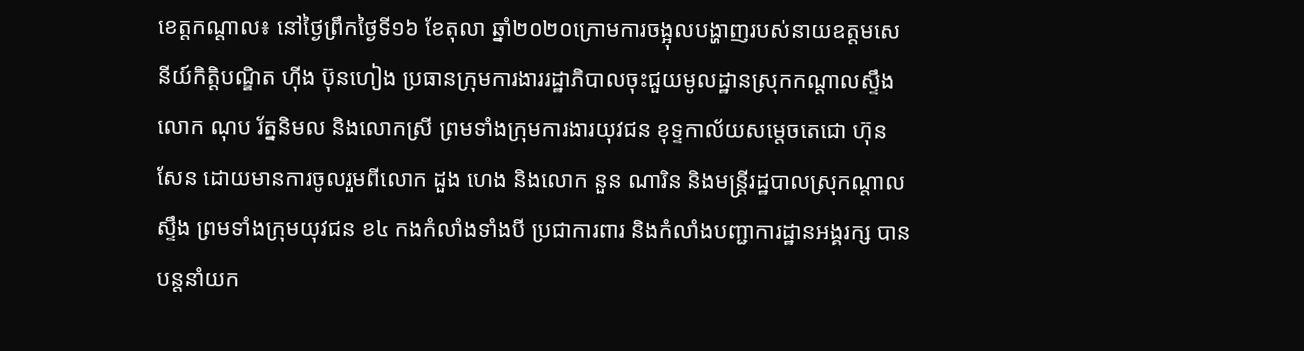ខេត្តកណ្តាល៖ នៅថ្ងៃព្រឹកថ្ងៃទី១៦ ខែតុលា ឆ្នាំ២០២០ក្រោមការចង្អុលបង្ហាញរបស់នាយឧត្តមសេនីយ៍កិត្តិបណ្ឌិត ហុីង ប៊ុនហៀង ប្រធានក្រុមការងាររដ្ឋាភិបាលចុះជួយមូលដ្ឋានស្រុកកណ្តាលស្ទឹង លោក ណុប រ័ត្ននិមល និងលោកស្រី ព្រមទាំងក្រុមការងារយុវជន ខុទ្ទកាល័យសម្តេចតេជោ ហ៊ុន សែន ដោយមានការចូលរួមពីលោក ដួង ហេង និងលោក នួន ណារិន និងមន្រ្តីរដ្ឋបាលស្រុកណ្តាលស្ទឹង ព្រមទាំងក្រុមយុវជន ខ៤ កងកំលាំងទាំងបី ប្រជាការពារ និងកំលាំងបញ្ជាការដ្ឋានអង្គរក្ស បានបន្តនាំយក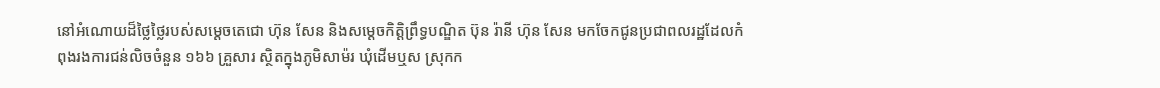នៅអំណោយដ៏ថ្លៃថ្លៃរបស់សម្តេចតេជោ ហ៊ុន សែន និងសម្តេចកិត្តិព្រឹទ្ធបណ្ឌិត ប៊ុន រ៉ានី ហ៊ុន សែន មកចែកជូនប្រជាពលរដ្ឋដែលកំពុងរងការជន់លិចចំនួន ១៦៦ គ្រួសារ ស្ថិតក្នុងភូមិសាម៉រ ឃុំដើមឬស ស្រុកក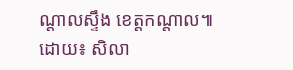ណ្តាលស្ទឹង ខេត្តកណ្តាល៕
ដោយ៖ សិលា